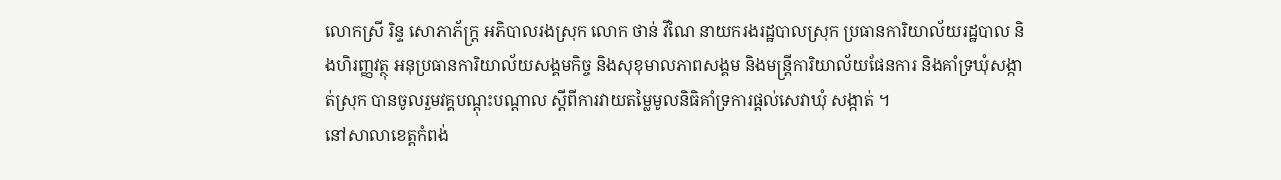លោកស្រី រិន្ទ សោភាភ័ក្ត្រ អភិបាលរងស្រុក លោក ថាន់ វីណៃ នាយករងរដ្ឋបាលស្រុក ប្រធានការិយាល័យរដ្ឋបាល និងហិរញ្ញវត្ថុ អនុប្រធានការិយាល័យសង្គមកិច្ច និងសុខុមាលភាពសង្គម និងមន្រ្តីការិយាល័យផែនការ និងគាំទ្រឃុំសង្កាត់ស្រុក បានចូលរួមវគ្គបណ្ដុះបណ្ដាល ស្ដីពីការវាយតម្លៃមូលនិធិគាំទ្រការផ្ដល់សេវាឃុំ សង្កាត់ ។
នៅសាលាខេត្តកំពង់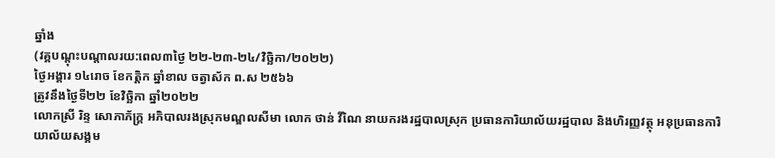ឆ្នាំង
(វគ្គបណ្ដុះបណ្ដាលរយ:ពេល៣ថ្ងៃ ២២-២៣-២៤/វិច្ឆិកា/២០២២)
ថ្ងៃអង្គារ ១៤រោច ខែកត្តិក ឆ្នាំខាល ចត្វាស័ក ព.ស ២៥៦៦
ត្រូវនឹងថ្ងៃទី២២ ខែវិច្ឆិកា ឆ្នាំ២០២២
លោកស្រី រិន្ទ សោភាភ័ក្ត្រ អភិបាលរងស្រុកមណ្ឌលសីមា លោក ថាន់ វីណៃ នាយករងរដ្ឋបាលស្រុក ប្រធានការិយាល័យរដ្ឋបាល និងហិរញ្ញវត្ថុ អនុប្រធានការិយាល័យសង្គម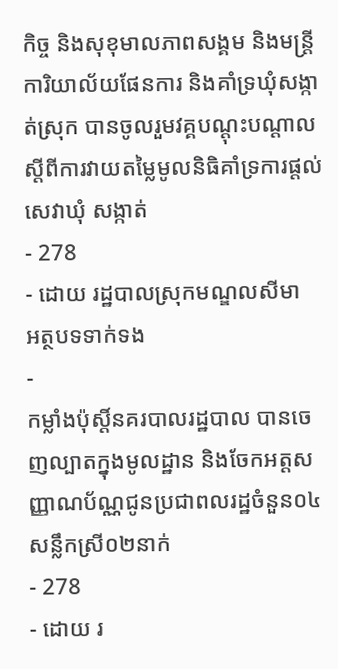កិច្ច និងសុខុមាលភាពសង្គម និងមន្រ្តីការិយាល័យផែនការ និងគាំទ្រឃុំសង្កាត់ស្រុក បានចូលរួមវគ្គបណ្ដុះបណ្ដាល ស្ដីពីការវាយតម្លៃមូលនិធិគាំទ្រការផ្ដល់សេវាឃុំ សង្កាត់
- 278
- ដោយ រដ្ឋបាលស្រុកមណ្ឌលសីមា
អត្ថបទទាក់ទង
-
កម្លាំងប៉ុស្តិ៍នគរបាលរដ្ឋបាល បានចេញល្បាតក្នុងមូលដ្ឋាន និងចែកអត្តសញ្ញាណប័ណ្ណជូនប្រជាពលរដ្ឋចំនួន០៤សន្លឹកស្រី០២នាក់
- 278
- ដោយ រ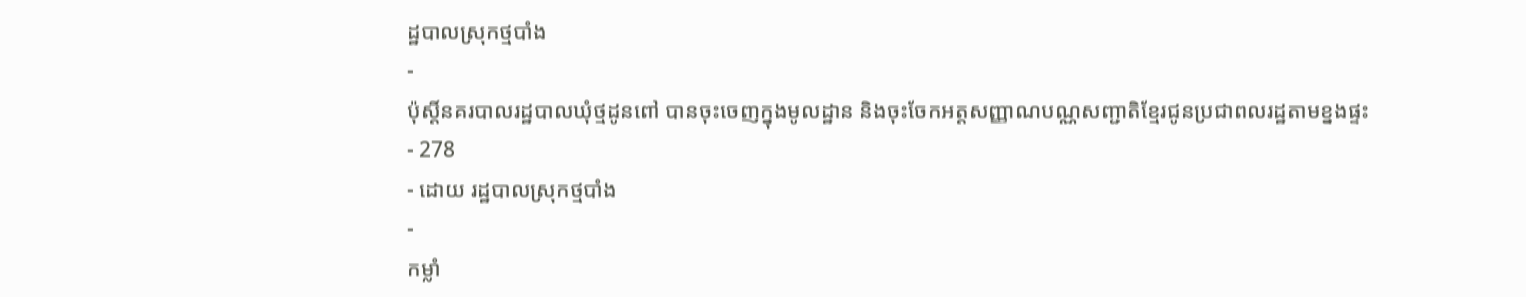ដ្ឋបាលស្រុកថ្មបាំង
-
ប៉ុស្តិ៍នគរបាលរដ្ឋបាលឃុំថ្មដូនពៅ បានចុះចេញក្នុងមូលដ្ឋាន និងចុះចែកអត្តសញ្ញាណបណ្ណសញ្ជាតិខ្មែរជូនប្រជាពលរដ្ឋតាមខ្នងផ្ទះ
- 278
- ដោយ រដ្ឋបាលស្រុកថ្មបាំង
-
កម្លាំ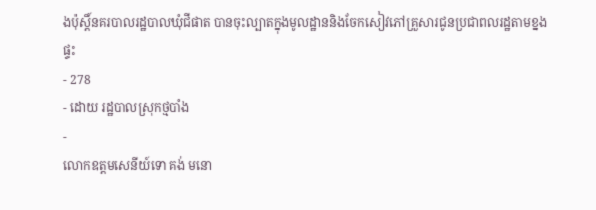ងប៉ុស្តិ៍នគរបាលរដ្ឋបាលឃុំជីផាត បានចុះល្បាតក្នុងមូលដ្ឋាននិងចែកសៀវភៅគ្រួសារជូនប្រជាពលរដ្ឋតាមខ្នងផ្ទះ
- 278
- ដោយ រដ្ឋបាលស្រុកថ្មបាំង
-
លោកឧត្តមសេនីយ៍ទោ គង់ មនោ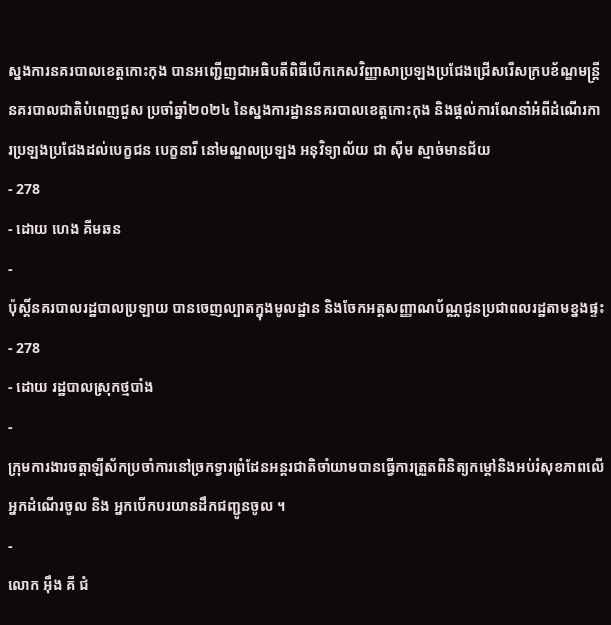ស្នងការនគរបាលខេត្តកោះកុង បានអញ្ជើញជាអធិបតីពិធីបើកកេសវិញ្ញាសាប្រឡងប្រជែងជ្រើសរើសក្របខ័ណ្ឌមន្ត្រីនគរបាលជាតិបំពេញជួស ប្រចាំឆ្នាំ២០២៤ នៃស្នងការដ្ឋាននគរបាលខេត្តកោះកុង និងផ្តល់ការណែនាំអំពីដំណើរការប្រឡងប្រជែងដល់បេក្ខជន បេក្ខនារី នៅមណ្ឌលប្រឡង អនុវិទ្យាល័យ ជា ស៊ីម ស្មាច់មានជ័យ
- 278
- ដោយ ហេង គីមឆន
-
ប៉ុស្តិ៍នគរបាលរដ្ឋបាលប្រឡាយ បានចេញល្បាតក្នុងមូលដ្ឋាន និងចែកអត្តសញ្ញាណប័ណ្ណជូនប្រជាពលរដ្ឋតាមខ្នងផ្ទះ
- 278
- ដោយ រដ្ឋបាលស្រុកថ្មបាំង
-
ក្រុមការងារចត្តាឡីស័កប្រចាំការនៅច្រកទ្វារព្រំដែនអន្ដរជាតិចាំយាមបានធ្វើការត្រួតពិនិត្យកម្ដៅនិងអប់រំសុខភាពលើអ្នកដំណើរចូល និង អ្នកបើកបរយានដឹកជញ្ជូនចូល ។
-
លោក អុឹង គី ជំ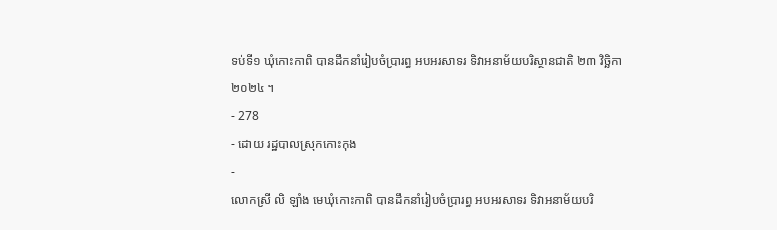ទប់ទី១ ឃុំកោះកាពិ បានដឹកនាំរៀបចំប្រារព្ធ អបអរសាទរ ទិវាអនាម័យបរិស្ថានជាតិ ២៣ វិច្ឆិកា ២០២៤ ។
- 278
- ដោយ រដ្ឋបាលស្រុកកោះកុង
-
លោកស្រី លិ ឡាំង មេឃុំកោះកាពិ បានដឹកនាំរៀបចំប្រារព្ធ អបអរសាទរ ទិវាអនាម័យបរិ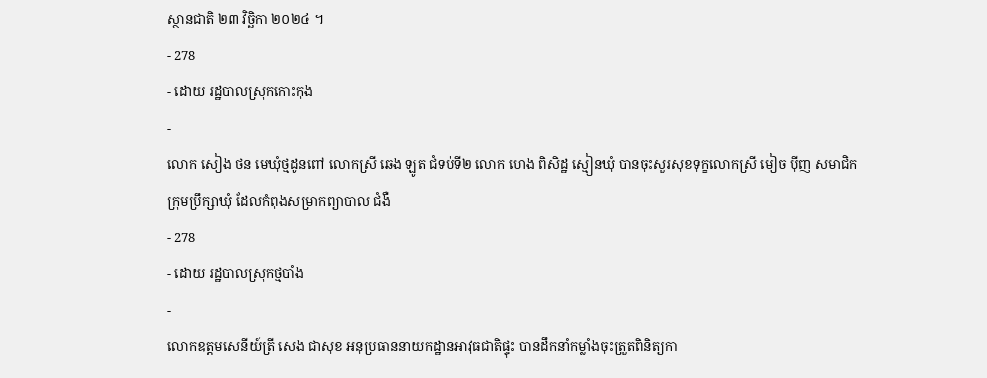ស្ថានជាតិ ២៣ វិច្ឆិកា ២០២៤ ។
- 278
- ដោយ រដ្ឋបាលស្រុកកោះកុង
-
លោក សៀង ថន មេឃុំថ្មដូនពៅ លោកស្រី ឆេង ឡូត ជំទប់ទី២ លោក ហេង ពិសិដ្ឋ ស្មៀនឃុំ បានចុះសួរសុខទុក្ខលោកស្រី មៀច ប៉ីញ សមាជិកក្រុមប្រឹក្សាឃុំ ដែលកំពុងសម្រាកព្យាបាល ជំងឺ
- 278
- ដោយ រដ្ឋបាលស្រុកថ្មបាំង
-
លោកឧត្តមសេនីយ៍ត្រី សេង ជាសុខ អនុប្រធាននាយកដ្ឋានអាវុធជាតិផ្ទុះ បានដឹកនាំកម្លាំងចុះត្រួតពិនិត្យកា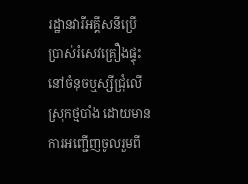រដ្ឋានវារីអគ្គីសនីប្រើប្រាស់រំសេវគ្រឿងផ្ទុះ នៅចំនុចឬស្សីជ្រុំលើ ស្រុកថ្មបាំង ដោយមានការអញ្ជេីញចូលរួមពី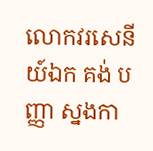លោកវរសេនីយ៍ឯក គង់ បញ្ញា ស្នងកា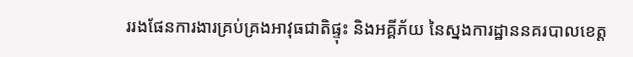ររងផែនការងារគ្រប់គ្រងអាវុធជាតិផ្ទុះ និងអគ្គីភ័យ នៃស្នងការដ្ឋាននគរបាលខេត្ត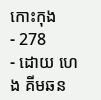កោះកុង
- 278
- ដោយ ហេង គីមឆន